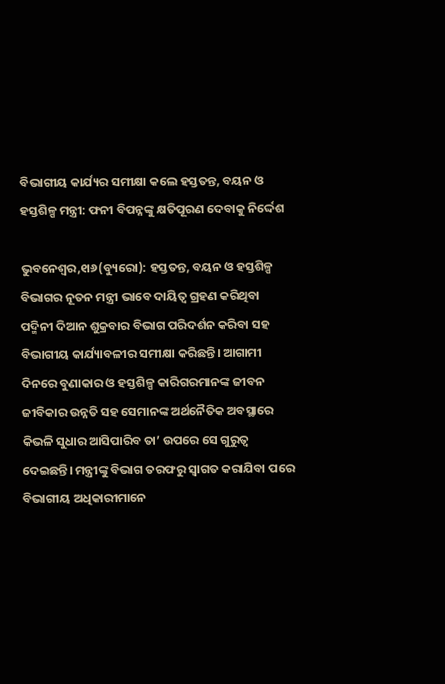ବିଭାଗୀୟ କାର୍ଯ୍ୟର ସମୀକ୍ଷା କଲେ ହସ୍ତତନ୍ତ, ବୟନ ଓ ହସ୍ତଶିଳ୍ପ ମନ୍ତ୍ରୀ: ଫନୀ ବିପନ୍ନଙ୍କୁ କ୍ଷତିପୂରଣ ଦେବାକୁ ନିର୍ଦ୍ଦେଶ

ଭୁବନେଶ୍ୱର,୧ା୬(ବ୍ୟୁରୋ): ହସ୍ତତନ୍ତ, ବୟନ ଓ ହସ୍ତଶିଳ୍ପ ବିଭାଗର ନୂତନ ମନ୍ତ୍ରୀ ଭାବେ ଦାୟିତ୍ୱ ଗ୍ରହଣ କରିଥିବା ପଦ୍ମିନୀ ଦିଆନ ଶୁକ୍ରବାର ବିଭାଗ ପରିଦର୍ଶନ କରିବା ସହ ବିଭାଗୀୟ କାର୍ଯ୍ୟାବଳୀର ସମୀକ୍ଷା କରିଛନ୍ତି। ଆଗାମୀ ଦିନରେ ବୁଣାକାର ଓ ହସ୍ତଶିଳ୍ପ କାରିଗରମାନଙ୍କ ଜୀବନ ଜୀବିକାର ଉନ୍ନତି ସହ ସେମାନଙ୍କ ଅର୍ଥନୈତିକ ଅବସ୍ଥାରେ କିଭଳି ସୁଧାର ଆସିପାରିବ ତା’ ଉପରେ ସେ ଗୁରୁତ୍ୱ ଦେଇଛନ୍ତି। ମନ୍ତ୍ରୀଙ୍କୁ ବିଭାଗ ତରଫରୁ ସ୍ବାଗତ କରାଯିବା ପରେ ବିଭାଗୀୟ ଅଧିକାରୀମାନେ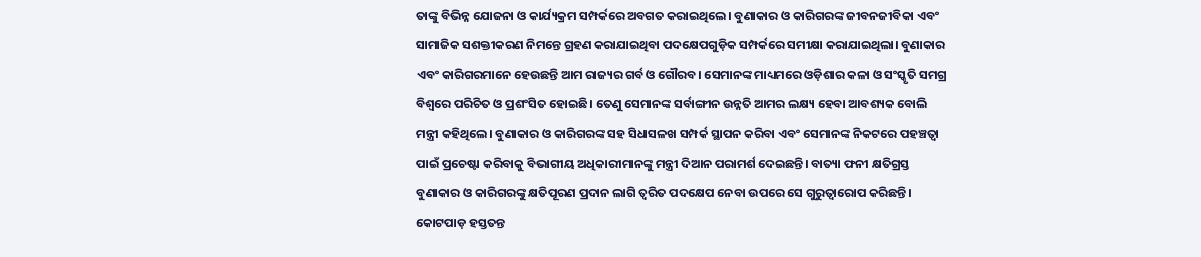ତାଙ୍କୁ ବିଭିନ୍ନ ଯୋଜନା ଓ କାର୍ଯ୍ୟକ୍ରମ ସମ୍ପର୍କରେ ଅବଗତ କରାଇଥିଲେ। ବୁଣାକାର ଓ କାରିଗରଙ୍କ ଜୀବନଜୀବିକା ଏବଂ ସାମାଜିକ ସଶକ୍ତୀକରଣ ନିମନ୍ତେ ଗ୍ରହଣ କରାଯାଇଥିବା ପଦକ୍ଷେପଗୁଡ଼ିକ ସମ୍ପର୍କରେ ସମୀକ୍ଷା କରାଯାଇଥିଲା। ବୁଣାକାର ଏବଂ କାରିଗରମାନେ ହେଉଛନ୍ତି ଆମ ରାଜ୍ୟର ଗର୍ବ ଓ ଗୌରବ। ସେମାନଙ୍କ ମାଧ୍ୟମରେ ଓଡ଼ିଶାର କଳା ଓ ସଂସ୍କୃତି ସମଗ୍ର ବିଶ୍ୱରେ ପରିଚିତ ଓ ପ୍ରଶଂସିତ ହୋଇଛି। ତେଣୁ ସେମାନଙ୍କ ସର୍ବାଙ୍ଗୀନ ଉନ୍ନତି ଆମର ଲକ୍ଷ୍ୟ ହେବା ଆବଶ୍ୟକ ବୋଲି ମନ୍ତ୍ରୀ କହିଥିଲେ। ବୁଣାକାର ଓ କାରିଗରଙ୍କ ସହ ସିଧାସଳଖ ସମ୍ପର୍କ ସ୍ଥାପନ କରିବା ଏବଂ ସେମାନଙ୍କ ନିକଟରେ ପହଞ୍ଚତ୍ବା ପାଇଁ ପ୍ରଚେଷ୍ଟା କରିବାକୁ ବିଭାଗୀୟ ଅଧିକାରୀମାନଙ୍କୁ ମନ୍ତ୍ରୀ ଦିଆନ ପରାମର୍ଶ ଦେଇଛନ୍ତି। ବାତ୍ୟା ଫନୀ କ୍ଷତିଗ୍ରସ୍ତ ବୁଣାକାର ଓ କାରିଗରଙ୍କୁ କ୍ଷତିପୂରଣ ପ୍ରଦାନ ଲାଗି ତ୍ୱରିତ ପଦକ୍ଷେପ ନେବା ଉପରେ ସେ ଗୁରୁତ୍ୱାରୋପ କରିଛନ୍ତି। କୋଟପାଡ଼ ହସ୍ତତନ୍ତ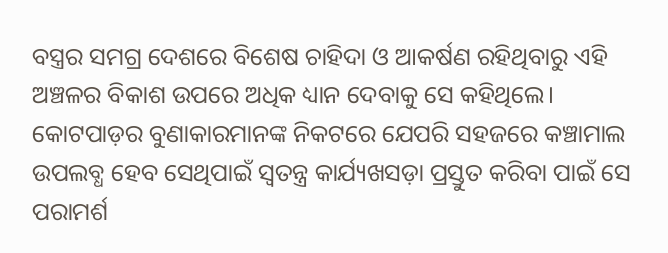ବସ୍ତ୍ରର ସମଗ୍ର ଦେଶରେ ବିଶେଷ ଚାହିଦା ଓ ଆକର୍ଷଣ ରହିଥିବାରୁ ଏହି ଅଞ୍ଚଳର ବିକାଶ ଉପରେ ଅଧିକ ଧ୍ୟାନ ଦେବାକୁ ସେ କହିଥିଲେ। କୋଟପାଡ଼ର ବୁଣାକାରମାନଙ୍କ ନିକଟରେ ଯେପରି ସହଜରେ କଞ୍ଚାମାଲ ଉପଲବ୍ଧ ହେବ ସେଥିପାଇଁ ସ୍ବତନ୍ତ୍ର କାର୍ଯ୍ୟଖସଡ଼ା ପ୍ରସ୍ତୁତ କରିବା ପାଇଁ ସେ ପରାମର୍ଶ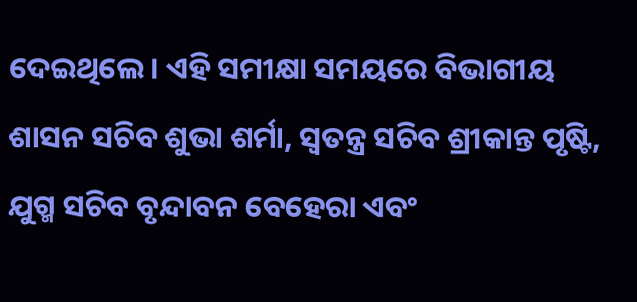ଦେଇଥିଲେ। ଏହି ସମୀକ୍ଷା ସମୟରେ ବିଭାଗୀୟ ଶାସନ ସଚିବ ଶୁଭା ଶର୍ମା, ସ୍ବତନ୍ତ୍ର ସଚିବ ଶ୍ରୀକାନ୍ତ ପୃଷ୍ଟି, ଯୁଗ୍ମ ସଚିବ ବୃନ୍ଦାବନ ବେହେରା ଏବଂ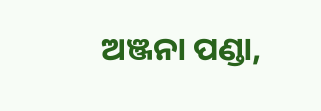ଅଞ୍ଜନା ପଣ୍ଡା,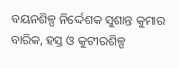ବୟନଶିଳ୍ପ ନିର୍ଦ୍ଦେଶକ ସୁଶାନ୍ତ କୁମାର ବାରିକ, ହସ୍ତ ଓ କୁଟୀରଶିଳ୍ପ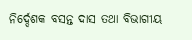ନିର୍ଦ୍ଦେଶକ ବସନ୍ତ ଦାସ ତଥା ବିଭାଗୀୟ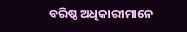ବରିଷ୍ଠ ଅଧିକାରୀମାନେ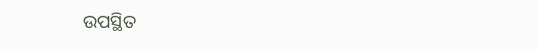ଉପସ୍ଥିତ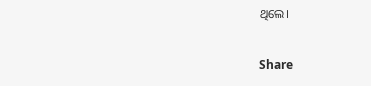ଥିଲେ।

Share